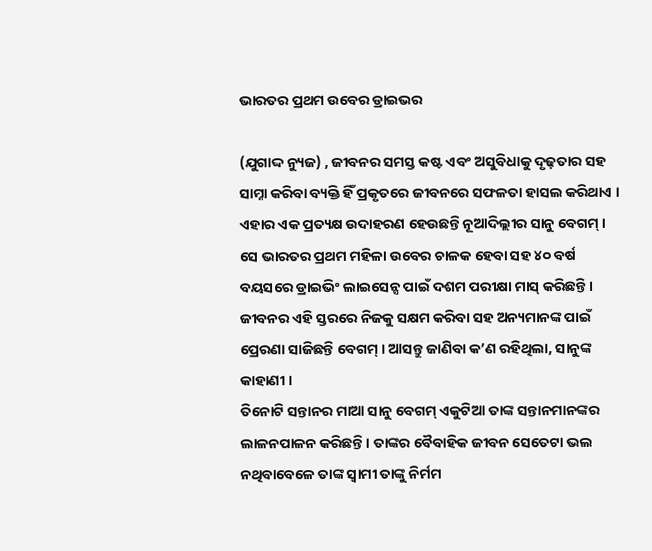ଭାରତର ପ୍ରଥମ ଉବେର ଡ୍ରାଇଭର

(ଯୁଗାଦ୍ଦ ନ୍ୟୁଜ) , ଜୀବନର ସମସ୍ତ କଷ୍ଟ ଏବଂ ଅସୁବିଧାକୁ ଦୃଢ଼ତାର ସହ ସାମ୍ନା କରିବା ବ୍ୟକ୍ତି ହିଁ ପ୍ରକୃତରେ ଜୀବନରେ ସଫଳତା ହାସଲ କରିଥାଏ । ଏହାର ଏକ ପ୍ରତ୍ୟକ୍ଷ ଉଦାହରଣ ହେଉଛନ୍ତି ନୂଆଦିଲ୍ଲୀର ସାନୁ ବେଗମ୍ । ସେ ଭାରତର ପ୍ରଥମ ମହିଳା ଉବେର ଚାଳକ ହେବା ସହ ୪୦ ବର୍ଷ ବୟସରେ ଡ୍ରାଇଭିଂ ଲାଇସେନ୍ସ ପାଇଁ ଦଶମ ପରୀକ୍ଷା ମାସ୍ କରିଛନ୍ତି । ଜୀବନର ଏହି ସ୍ତରରେ ନିଜକୁ ସକ୍ଷମ କରିବା ସହ ଅନ୍ୟମାନଙ୍କ ପାଇଁ ପ୍ରେରଣା ସାଜିଛନ୍ତି ବେଗମ୍ । ଆସନ୍ତୁ ଜାଣିବା କ’ଣ ରହିଥିଲା, ସାନୁଙ୍କ କାହାଣୀ ।
ତିନୋଟି ସନ୍ତାନର ମାଆ ସାନୁ ବେଗମ୍ ଏକୁଟିଆ ତାଙ୍କ ସନ୍ତାନମାନଙ୍କର ଲାଳନପାଳନ କରିଛନ୍ତି । ତାଙ୍କର ବୈବାହିକ ଜୀବନ ସେତେଟା ଭଲ ନଥିବାବେଳେ ତାଙ୍କ ସ୍ୱାମୀ ତାଙ୍କୁ ନିର୍ମମ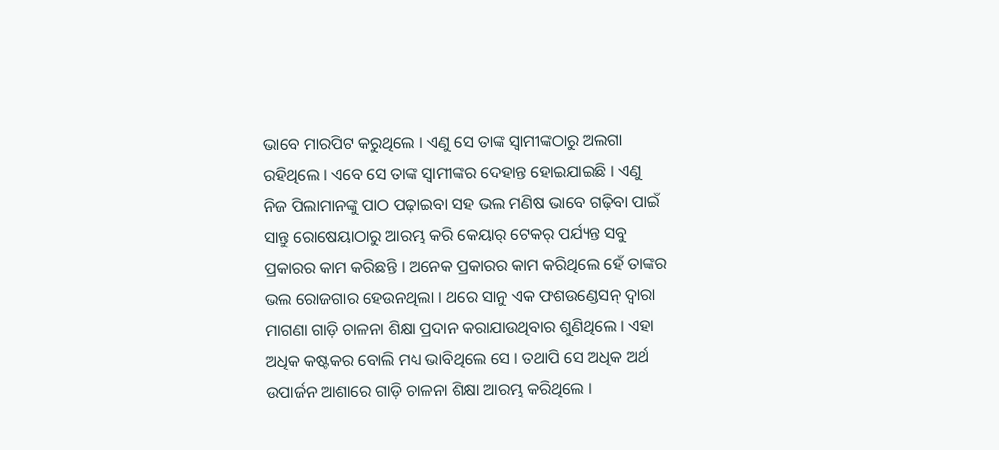ଭାବେ ମାରପିଟ କରୁଥିଲେ । ଏଣୁ ସେ ତାଙ୍କ ସ୍ୱାମୀଙ୍କଠାରୁ ଅଲଗା ରହିଥିଲେ । ଏବେ ସେ ତାଙ୍କ ସ୍ୱାମୀଙ୍କର ଦେହାନ୍ତ ହୋଇଯାଇଛି । ଏଣୁ ନିଜ ପିଲାମାନଙ୍କୁ ପାଠ ପଢ଼ାଇବା ସହ ଭଲ ମଣିଷ ଭାବେ ଗଢ଼ିବା ପାଇଁ ସାନ୍ତୁ ରୋଷେୟାଠାରୁ ଆରମ୍ଭ କରି କେୟାର୍ ଟେକର୍ ପର୍ଯ୍ୟନ୍ତ ସବୁ ପ୍ରକାରର କାମ କରିଛନ୍ତି । ଅନେକ ପ୍ରକାରର କାମ କରିଥିଲେ ହେଁ ତାଙ୍କର ଭଲ ରୋଜଗାର ହେଉନଥିଲା । ଥରେ ସାନୁ ଏକ ଫଶଉଣ୍ଡେସନ୍ ଦ୍ୱାରା ମାଗଣା ଗାଡ଼ି ଚାଳନା ଶିକ୍ଷା ପ୍ରଦାନ କରାଯାଉଥିବାର ଶୁଣିଥିଲେ । ଏହା ଅଧିକ କଷ୍ଟକର ବୋଲି ମଧ୍ୟ ଭାବିଥିଲେ ସେ । ତଥାପି ସେ ଅଧିକ ଅର୍ଥ ଉପାର୍ଜନ ଆଶାରେ ଗାଡ଼ି ଚାଳନା ଶିକ୍ଷା ଆରମ୍ଭ କରିଥିଲେ ।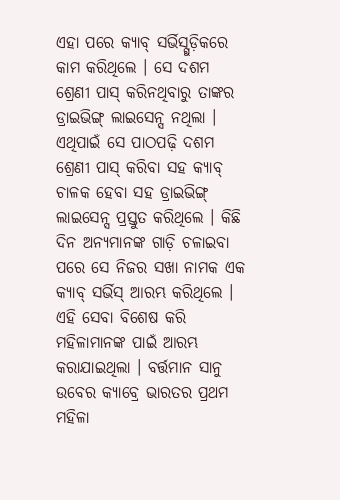ଏହା ପରେ କ୍ୟାବ୍ ସର୍ଭିସ୍ଗୁଡ଼ିକରେ କାମ କରିଥିଲେ । ସେ ଦଶମ ଶ୍ରେଣୀ ପାସ୍ କରିନଥିବାରୁ ତାଙ୍କର ଡ୍ରାଇଭିଙ୍ଗ୍ ଲାଇସେନ୍ସ ନଥିଲା । ଏଥିପାଇଁ ସେ ପାଠପଢ଼ି ଦଶମ ଶ୍ରେଣୀ ପାସ୍ କରିବା ସହ କ୍ୟାବ୍ ଚାଳକ ହେବା ସହ ଡ୍ରାଇଭିଙ୍ଗ୍ ଲାଇସେନ୍ସ ପ୍ରସ୍ତୁତ କରିଥିଲେ । କିଛି ଦିନ ଅନ୍ୟମାନଙ୍କ ଗାଡ଼ି ଚଳାଇବା ପରେ ସେ ନିଜର ସଖା ନାମକ ଏକ କ୍ୟାବ୍ ସର୍ଭିସ୍ ଆରମ୍ଭ କରିଥିଲେ । ଏହି ସେବା ବିଶେଷ କରି ମହିଳାମାନଙ୍କ ପାଇଁ ଆରମ୍ଭ କରାଯାଇଥିଲା । ବର୍ତ୍ତମାନ ସାନୁ ଉବେର କ୍ୟାବ୍ରେ ଭାରତର ପ୍ରଥମ ମହିଳା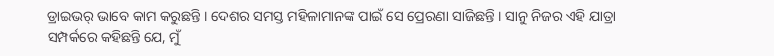ଡ୍ରାଇଭର୍ ଭାବେ କାମ କରୁଛନ୍ତି । ଦେଶର ସମସ୍ତ ମହିଳାମାନଙ୍କ ପାଇଁ ସେ ପ୍ରେରଣା ସାଜିଛନ୍ତି । ସାନୁ ନିଜର ଏହି ଯାତ୍ରା ସମ୍ପର୍କରେ କହିଛନ୍ତି ଯେ, ମୁଁ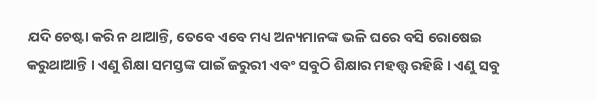ଯଦି ଚେଷ୍ଟା କରି ନ ଥାଆନ୍ତି, ତେବେ ଏବେ ମଧ୍ୟ ଅନ୍ୟମାନଙ୍କ ଭଳି ଘରେ ବସି ରୋଷେଇ କରୁଥାଆନ୍ତି । ଏଣୁ ଶିକ୍ଷା ସମସ୍ତଙ୍କ ପାଇଁ ଜରୁରୀ ଏବଂ ସବୁଠି ଶିକ୍ଷାର ମହତ୍ତ୍ୱ ରହିଛି । ଏଣୁ ସବୁ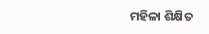ମହିଳା ଶିକ୍ଷିତ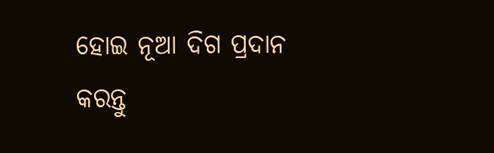ହୋଇ ନୂଆ ଦିଗ ପ୍ରଦାନ କରନ୍ତୁ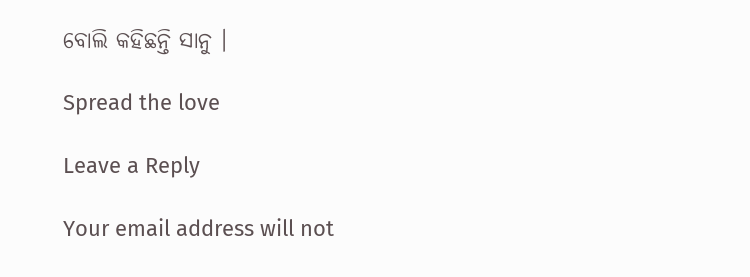ବୋଲି କହିଛନ୍ତି ସାନୁ ।

Spread the love

Leave a Reply

Your email address will not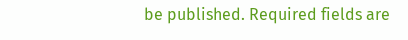be published. Required fields are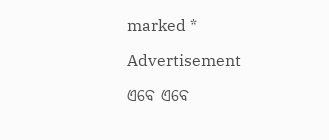marked *

Advertisement

ଏବେ ଏବେ